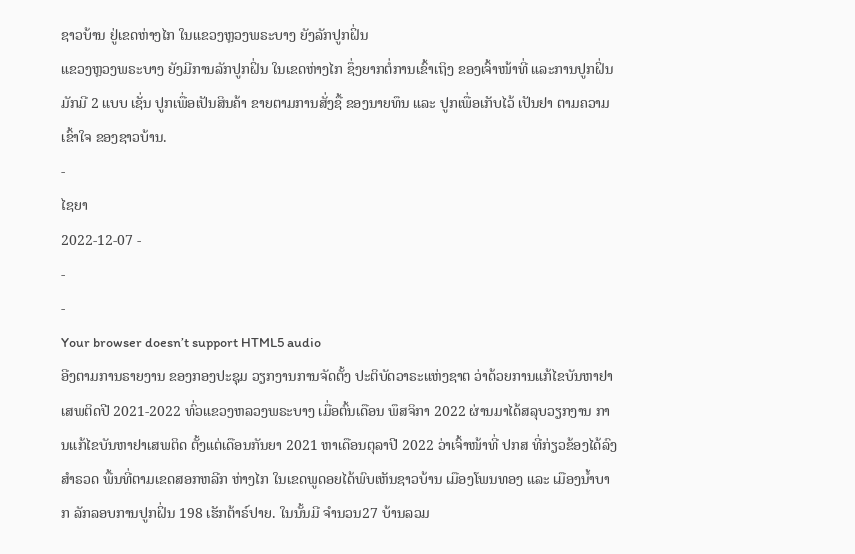ຊາວບ້ານ ຢູ່ເຂດຫ່າງໄກ ໃນແຂວງຫຼວງພຣະບາງ ຍັງລັກປູກຝິ່ນ
ແຂວງຫຼວງພຣະບາງ ຍັງມີການລັກປູກຝິ່ນ ໃນເຂດຫ່າງໄກ ຊຶ່ງຍາກຕໍ່ການເຂົ້າເຖິງ ຂອງເຈົ້າໜ້າທີ່ ແລະການປູກຝິ່ນ ມັກມີ 2 ແບບ ເຊັ່ນ ປູກເພື່ອເປັນສິນຄ້າ ຂາຍຕາມການສັ່ງຊື້ ຂອງນາຍທຶນ ແລະ ປູກເພື່ອເກັບໄວ້ ເປັນຢາ ຕາມຄວາມເຂົ້າໃຈ ຂອງຊາວບ້ານ.
-
ໄຊຍາ
2022-12-07 -
-
-
Your browser doesn’t support HTML5 audio
ອີງຕາມການຣາຍງານ ຂອງກອງປະຊຸມ ວຽກງານການຈັດຕັ້ງ ປະຕິບັດວາຣະແຫ່ງຊາຕ ວ່າດ້ວຍການແກ້ໄຂບັນຫາຢາເສພຕິດປີ 2021-2022 ທົ່ວແຂວງຫລວງພຣະບາງ ເມື່ອຕົ້ນເດືອນ ພຶສຈິກາ 2022 ຜ່ານມາໄດ້ສລຸບວຽກງານ ການແກ້ໄຂບັນຫາຢາເສພຕິດ ຕັ້ງແຕ່ເດືອນກັນຍາ 2021 ຫາເດືອນຕຸລາປີ 2022 ວ່າເຈົ້າໜ້າທີ່ ປກສ ທີ່ກ່ຽວຂ້ອງໄດ້ລົງສຳຣວດ ພື້ນທີ່ຕາມເຂດສອກຫລີກ ຫ່າງໄກ ໃນເຂດພູດອຍໄດ້ພົບເຫັນຊາວບ້ານ ເມືອງໂພນທອງ ແລະ ເມືອງນໍ້າບາກ ລັກລອບການປູກຝິ່ນ 198 ເຮັກຕ້າຣ໌ປາຍ. ໃນນັ້ນມີ ຈຳນວນ27 ບ້ານລວມ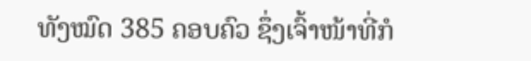ທັງໝົດ 385 ຄອບຄົວ ຊຶ່ງເຈົ້າໜ້າທີ່ກໍ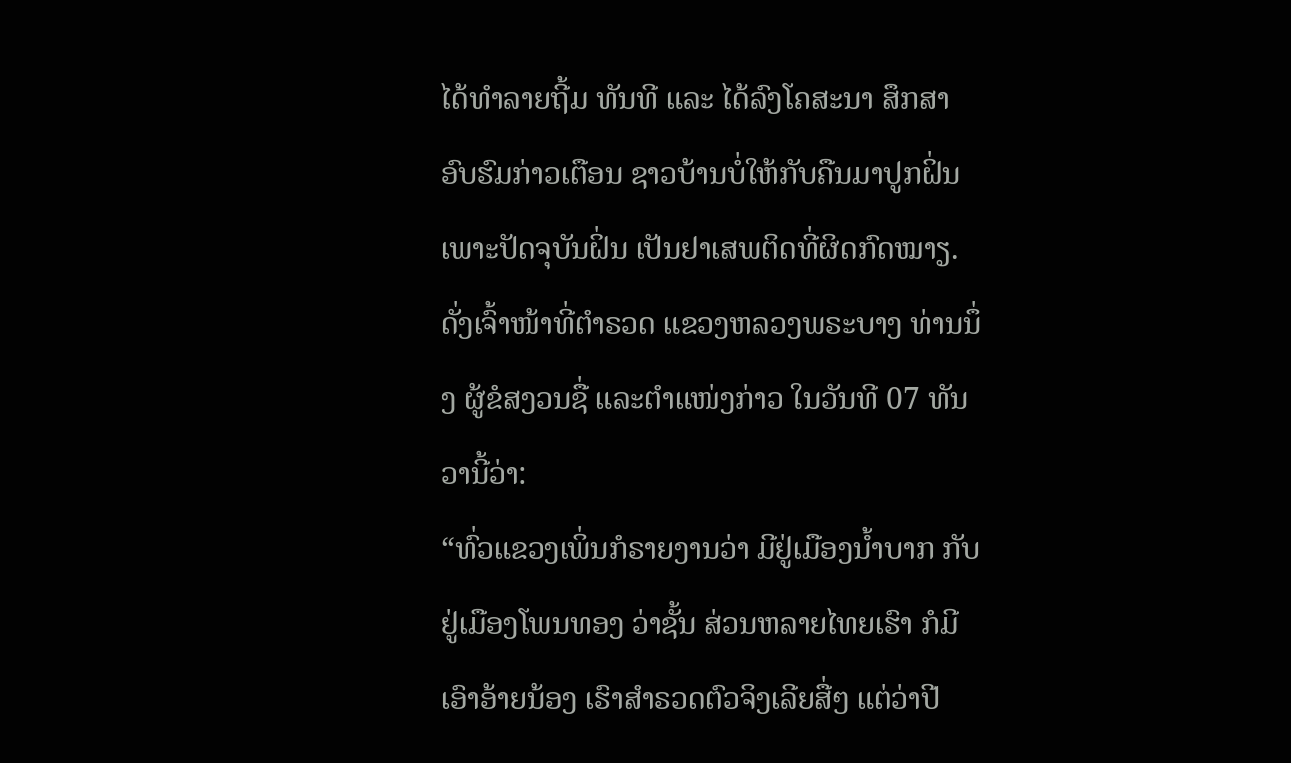ໄດ້ທໍາລາຍຖີ້ມ ທັນທີ ແລະ ໄດ້ລົງໂຄສະນາ ສຶກສາອົບຮົມກ່າວເຕືອນ ຊາວບ້ານບໍ່ໃຫ້ກັບຄືນມາປູກຝິ່ນ ເພາະປັດຈຸບັນຝິ່ນ ເປັນຢາເສພຕິດທີ່ຜິດກົດໝາຽ.
ດັ່ງເຈົ້າໜ້າທີ່ຕຳຣວດ ແຂວງຫລວງພຣະບາງ ທ່ານນຶ່ງ ຜູ້ຂໍສງວນຊື່ ແລະຕຳແໜ່ງກ່າວ ໃນວັນທີ 07 ທັນວານີ້ວ່າ:
“ທົ່ວແຂວງເພິ່ນກໍຣາຍງານວ່າ ມີຢູ່ເມືອງນໍ້າບາກ ກັບຢູ່ເມືອງໂພນທອງ ວ່າຊັ້ນ ສ່ວນຫລາຍໄທຍເຮົາ ກໍມີເອົາອ້າຍນ້ອງ ເຮົາສຳຣວດຕົວຈິງເລີຍສື່ໆ ແຕ່ວ່າປີ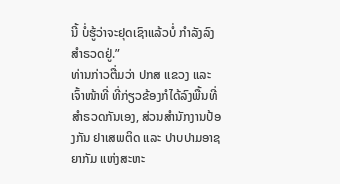ນີ້ ບໍ່ຮູ້ວ່າຈະຢຸດເຊົາແລ້ວບໍ່ ກຳລັງລົງສຳຣວດຢູ່.”
ທ່ານກ່າວຕື່ມວ່າ ປກສ ແຂວງ ແລະ ເຈົ້າໜ້າທີ່ ທີ່ກ່ຽວຂ້ອງກໍໄດ້ລົງພື້ນທີ່ ສຳຣວດກັນເອງ, ສ່ວນສຳນັກງານປ້ອງກັນ ຢາເສພຕິດ ແລະ ປາບປາມອາຊຍາກັມ ແຫ່ງສະຫະ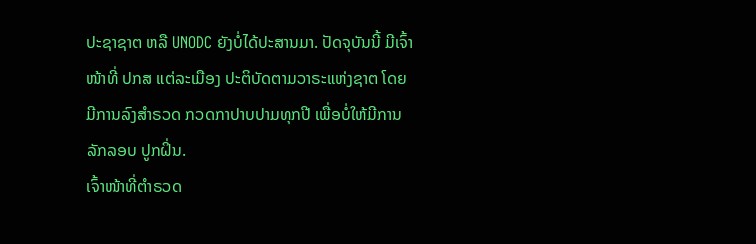ປະຊາຊາຕ ຫລື UNODC ຍັງບໍ່ໄດ້ປະສານມາ. ປັດຈຸບັນນີ້ ມີເຈົ້າໜ້າທີ່ ປກສ ແຕ່ລະເມືອງ ປະຕິບັດຕາມວາຣະແຫ່ງຊາຕ ໂດຍມີການລົງສຳຣວດ ກວດກາປາບປາມທຸກປີ ເພື່ອບໍ່ໃຫ້ມີການລັກລອບ ປູກຝິ່ນ.
ເຈົ້າໜ້າທີ່ຕຳຣວດ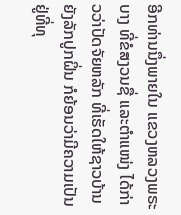ອີກທ່ານນຶ່ງພາຍໃນ ແຂວງຫລວງພຣະບາງ ທີ່ຂໍສງວນຊື່ ແລະຕຳແໜ່ງ ໄດ້ກ່າວວ່າປັດຈັຍຫລັກ ທີ່ເຮັດໃຫ້ຊາວບ້ານ ຍັງລັກປູກຝິ່ນ ກໍຍ້ອນວ່າມີຄວາມເປັນ ຢູ່ທີ່ທຸ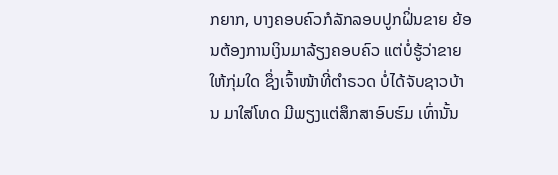ກຍາກ, ບາງຄອບຄົວກໍລັກລອບປູກຝິ່ນຂາຍ ຍ້ອນຕ້ອງການເງິນມາລ້ຽງຄອບຄົວ ແຕ່ບໍ່ຮູ້ວ່າຂາຍໃຫ້ກຸ່ມໃດ ຊຶ່ງເຈົ້າໜ້າທີ່ຕຳຣວດ ບໍ່ໄດ້ຈັບຊາວບ້ານ ມາໃສ່ໂທດ ມີພຽງແຕ່ສຶກສາອົບຮົມ ເທົ່ານັ້ນ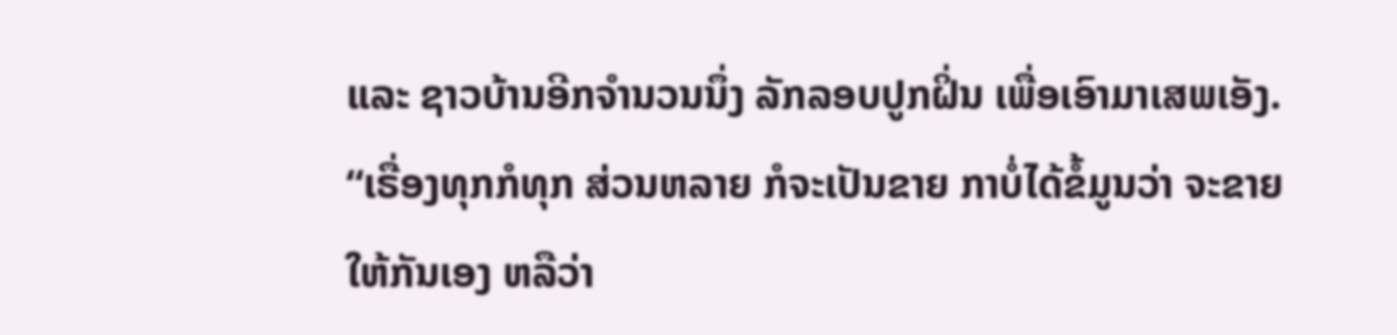ແລະ ຊາວບ້ານອີກຈຳນວນນຶ່ງ ລັກລອບປູກຝິ່ນ ເພື່ອເອົາມາເສພເອັງ.
“ເຣື່ອງທຸກກໍທຸກ ສ່ວນຫລາຍ ກໍຈະເປັນຂາຍ ກາບໍ່ໄດ້ຂໍ້ມູນວ່າ ຈະຂາຍໃຫ້ກັນເອງ ຫລືວ່າ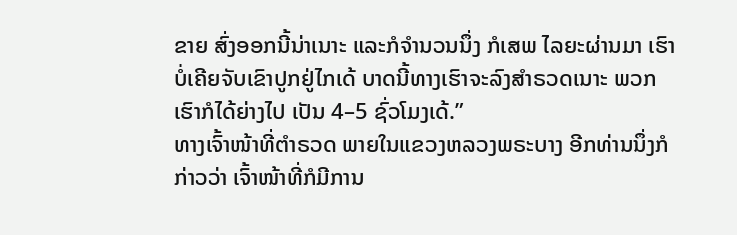ຂາຍ ສົ່ງອອກນີ້ນ່າເນາະ ແລະກໍຈຳນວນນຶ່ງ ກໍເສພ ໄລຍະຜ່ານມາ ເຮົາບໍ່ເຄີຍຈັບເຂົາປູກຢູ່ໄກເດ້ ບາດນີ້ທາງເຮົາຈະລົງສຳຣວດເນາະ ພວກເຮົາກໍໄດ້ຍ່າງໄປ ເປັນ 4–5 ຊົ່ວໂມງເດ້.”
ທາງເຈົ້າໜ້າທີ່ຕຳຣວດ ພາຍໃນແຂວງຫລວງພຣະບາງ ອີກທ່ານນຶ່ງກໍກ່າວວ່າ ເຈົ້າໜ້າທີ່ກໍມີການ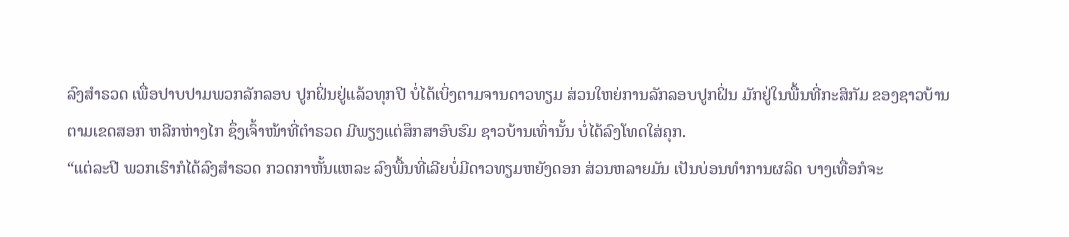ລົງສຳຣວດ ເພື່ອປາບປາມພວກລັກລອບ ປູກຝິ່ນຢູ່ແລ້ວທຸກປີ ບໍ່ໄດ້ເບິ່ງຕາມຈານດາວທຽມ ສ່ວນໃຫຍ່ການລັກລອບປູກຝິ່ນ ມັກຢູ່ໃນພື້ນທີ່ກະສິກັມ ຂອງຊາວບ້ານ ຕາມເຂດສອກ ຫລີກຫ່າງໄກ ຊຶ່ງເຈົ້າໜ້າທີ່ຕຳຣວດ ມີພຽງແຕ່ສຶກສາອົບຮົມ ຊາວບ້ານເທົ່ານັ້ນ ບໍ່ໄດ້ລົງໂທດໃສ່ຄຸກ.
“ແຕ່ລະປີ ພວກເຮົາກໍໄດ້ລົງສຳຣວດ ກວດກາຫັ້ນແຫລະ ລົງພື້ນທີ່ເລີຍບໍ່ມີດາວທຽມຫຍັງດອກ ສ່ວນຫລາຍມັນ ເປັນບ່ອນທຳການຜລິດ ບາງເທື່ອກໍຈະ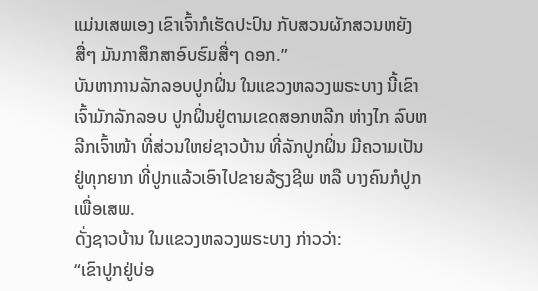ແມ່ນເສພເອງ ເຂົາເຈົ້າກໍເຮັດປະປົນ ກັບສວນຜັກສວນຫຍັງສື່ໆ ມັນກາສຶກສາອົບຮົມສື່ໆ ດອກ.”
ບັນຫາການລັກລອບປູກຝິ່ນ ໃນແຂວງຫລວງພຣະບາງ ນີ້ເຂົາເຈົ້າມັກລັກລອບ ປູກຝິ່ນຢູ່ຕາມເຂດສອກຫລີກ ຫ່າງໄກ ລົບຫລີກເຈົ້າໜ້າ ທີ່ສ່ວນໃຫຍ່ຊາວບ້ານ ທີ່ລັກປູກຝິ່ນ ມີຄວາມເປັນຢູ່ທຸກຍາກ ທີ່ປູກແລ້ວເອົາໄປຂາຍລ້ຽງຊີພ ຫລື ບາງຄົນກໍປູກເພື່ອເສພ.
ດັ່ງຊາວບ້ານ ໃນແຂວງຫລວງພຣະບາງ ກ່າວວ່າ:
“ເຂົາປູກຢູ່ບ່ອ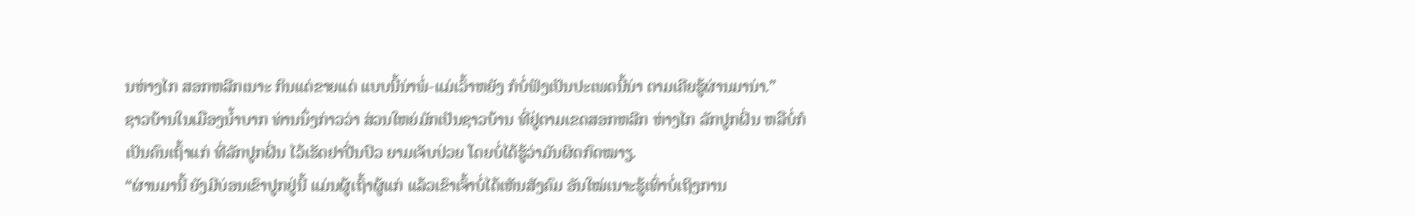ນຫ່າງໄກ ສອກຫລີກເນາະ ກິນແດ່ຂາຍແດ່ ແບບນີ້ນ່າພໍ່-ແມ່ເວົ້າຫຍັງ ກໍບໍ່ຟັງເປັນປະເພດນີ້ນ່າ ຕາມເຄີຍຮູ້ຜ່ານມານ່າ.”
ຊາວບ້ານໃນເມືອງນໍ້າບາກ ທ່ານນຶ່ງກ່າວວ່າ ສ່ວນໃຫຍ່ມັກເປັນຊາວບ້ານ ທີ່ຢູ່ຕາມເຂດສອກຫລີກ ຫ່າງໄກ ລັກປູກຝິ່ນ ຫລືບໍ່ກໍເປັນຄົນເຖົ້າແກ່ ທີ່ລັກປູກຝິ່ນ ໄວ້ເຮັດຢາປີ່ນປົວ ຍາມເຈັບປ່ວຍ ໂດຍບໍ່ໄດ້ຮູ້ວ່າມັນຜິດກົດໝາຽ.
“ຜ່ານມານີ້ ຍັງມີບ່ອນເຂົາປູກຢູ່ນີ້ ແມ່ນຜູ້ເຖົ້າຜູ້ແກ່ ແລ້ວເຂົາເຈົ້າບໍ່ໄດ້ເຫັນສັງຄົມ ອັນໃໝ່ເນາະຮູ້ເທົ່າບໍ່ເຖິງການ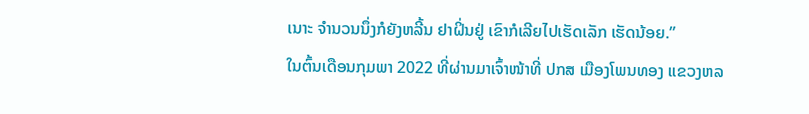ເນາະ ຈຳນວນນຶ່ງກໍຍັງຫລີ້ນ ຢາຝິ່ນຢູ່ ເຂົາກໍເລີຍໄປເຮັດເລັກ ເຮັດນ້ອຍ.”
ໃນຕົ້ນເດືອນກຸມພາ 2022 ທີ່ຜ່ານມາເຈົ້າໜ້າທີ່ ປກສ ເມືອງໂພນທອງ ແຂວງຫລ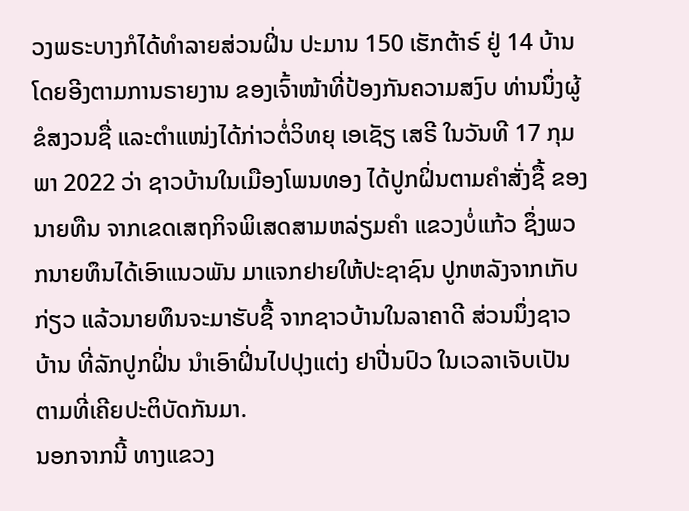ວງພຣະບາງກໍໄດ້ທຳລາຍສ່ວນຝິ່ນ ປະມານ 150 ເຮັກຕ້າຣ໌ ຢູ່ 14 ບ້ານ ໂດຍອີງຕາມການຣາຍງານ ຂອງເຈົ້າໜ້າທີ່ປ້ອງກັນຄວາມສງົບ ທ່ານນຶ່ງຜູ້ຂໍສງວນຊື່ ແລະຕຳແໜ່ງໄດ້ກ່າວຕໍ່ວິທຍຸ ເອເຊັຽ ເສຣີ ໃນວັນທີ 17 ກຸມພາ 2022 ວ່າ ຊາວບ້ານໃນເມືອງໂພນທອງ ໄດ້ປູກຝິ່ນຕາມຄຳສັ່ງຊື້ ຂອງນາຍທືນ ຈາກເຂດເສຖກິຈພິເສດສາມຫລ່ຽມຄຳ ແຂວງບໍ່ແກ້ວ ຊຶ່ງພວກນາຍທຶນໄດ້ເອົາແນວພັນ ມາແຈກຢາຍໃຫ້ປະຊາຊົນ ປູກຫລັງຈາກເກັບກ່ຽວ ແລ້ວນາຍທຶນຈະມາຮັບຊື້ ຈາກຊາວບ້ານໃນລາຄາດີ ສ່ວນນຶ່ງຊາວບ້ານ ທີ່ລັກປູກຝິ່ນ ນຳເອົາຝິ່ນໄປປຸງແຕ່ງ ຢາປີ່ນປົວ ໃນເວລາເຈັບເປັນ ຕາມທີ່ເຄີຍປະຕິບັດກັນມາ.
ນອກຈາກນີ້ ທາງແຂວງ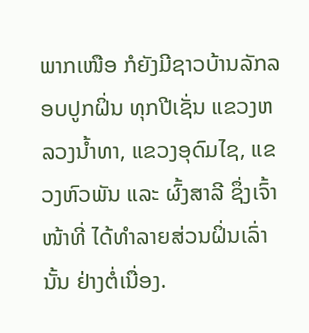ພາກເໜືອ ກໍຍັງມີຊາວບ້ານລັກລອບປູກຝິ່ນ ທຸກປີເຊັ່ນ ແຂວງຫລວງນໍ້າທາ, ແຂວງອຸດົມໄຊ, ແຂວງຫົວພັນ ແລະ ຜົ້ງສາລີ ຊຶ່ງເຈົ້າໜ້າທີ່ ໄດ້ທຳລາຍສ່ວນຝິ່ນເລົ່ານັ້ນ ຢ່າງຕໍ່ເນື່ອງ.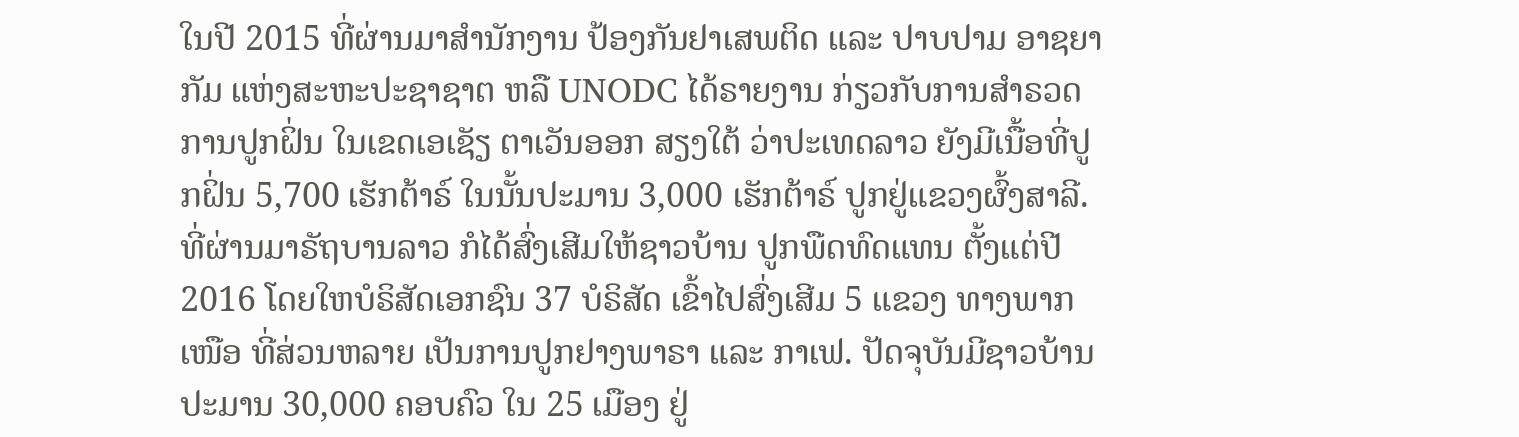ໃນປີ 2015 ທີ່ຜ່ານມາສຳນັກງານ ປ້ອງກັນຢາເສພຕິດ ແລະ ປາບປາມ ອາຊຍາກັມ ແຫ່ງສະຫະປະຊາຊາຕ ຫລື UNODC ໄດ້ຣາຍງານ ກ່ຽວກັບການສຳຣວດ ການປູກຝິ່ນ ໃນເຂດເອເຊັຽ ຕາເວັນອອກ ສຽງໃຕ້ ວ່າປະເທດລາວ ຍັງມີເນື້ອທີ່ປູກຝິ່ນ 5,700 ເຮັກຕ້າຣ໌ ໃນນັ້ນປະມານ 3,000 ເຮັກຕ້າຣ໌ ປູກຢູ່ແຂວງຜົ້ງສາລີ.
ທີ່ຜ່ານມາຣັຖບານລາວ ກໍໄດ້ສົ່ງເສີມໃຫ້ຊາວບ້ານ ປູກພືດທົດແທນ ຕັ້ງແຕ່ປີ 2016 ໂດຍໃຫບໍຣິສັດເອກຊົນ 37 ບໍຣິສັດ ເຂົ້າໄປສົ່ງເສີມ 5 ແຂວງ ທາງພາກເໜືອ ທີ່ສ່ວນຫລາຍ ເປັນການປູກຢາງພາຣາ ແລະ ກາເຟ. ປັດຈຸບັນມີຊາວບ້ານ ປະມານ 30,000 ຄອບຄົວ ໃນ 25 ເມືອງ ຢູ່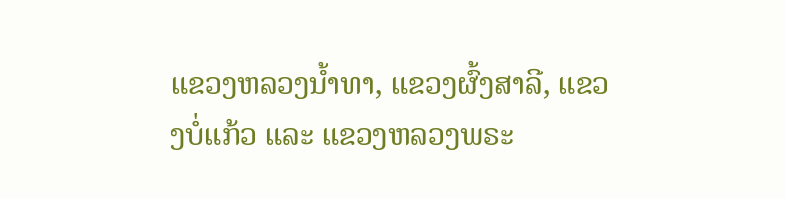ແຂວງຫລວງນໍ້າທາ, ແຂວງຜົ້ງສາລີ, ແຂວງບໍ່ແກ້ວ ແລະ ແຂວງຫລວງພຣະ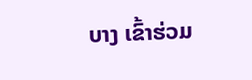ບາງ ເຂົ້າຮ່ວມ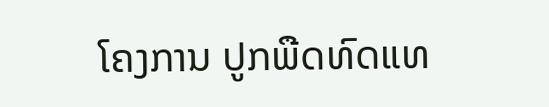ໂຄງການ ປູກພືດທົດແທ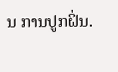ນ ການປູກຝິ່ນ.